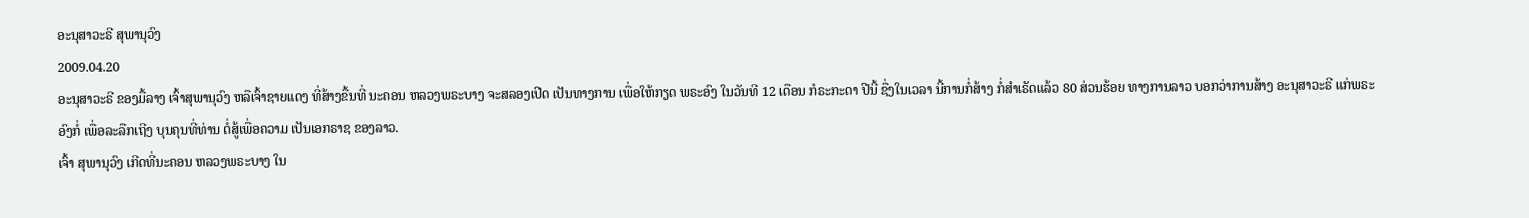ອະນຸສາວະຣີ ສຸພານຸວົງ
2009.04.20
ອະນຸສາວະຣີ ຂອງມື້ລາງ ເຈົ້າສຸພານຸວົງ ຫລືເຈົ້າຊາຍແດງ ທີ່ສ້າງຂື້ນທີ່ ນະຄອນ ຫລວງພຣະບາງ ຈະສລອງເປີດ ເປັນທາງການ ເພື່ອໃຫ້ກຽດ ພຣະອົງ ໃນວັນທີ 12 ເດືອນ ກໍຣະກະດາ ປີນີ້ ຊື່ງໃນເວລາ ນີ້ການກໍ່ສ້າງ ກໍ່ສຳເຣັດແລ້ວ 80 ສ່ວນຮ້ອຍ ທາງການລາວ ບອກວ່າການສ້າງ ອະນຸສາວະຣີ ແກ່ພຣະອົງກໍ່ ເພື່ອລະລືກເຖີງ ບຸນຄຸນທີ່ທ່ານ ຕໍ່ສູ້ເພື່ອຄວາມ ເປັນເອກຣາຊ ຂອງລາວ.
ເຈົ້າ ສຸພານຸວົງ ເກີດທີ່ນະຄອນ ຫລວງພຣະບາງ ໃນ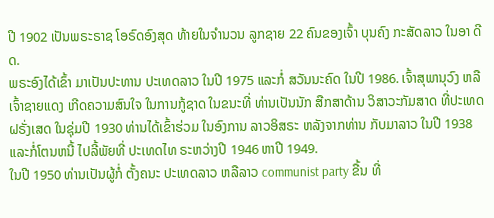ປີ 1902 ເປັນພຣະຣາຊ ໂອຣົດອົງສຸດ ທ້າຍໃນຈຳນວນ ລູກຊາຍ 22 ຄົນຂອງເຈົ້າ ບຸນຄົງ ກະສັດລາວ ໃນອາ ດີດ.
ພຣະອົງໄດ້ເຂົ້າ ມາເປັນປະທານ ປະເທດລາວ ໃນປີ 1975 ແລະກໍ່ ສວັນນະຄົດ ໃນປີ 1986. ເຈົ້າສຸພານຸວົງ ຫລືເຈົ້າຊາຍແດງ ເກີດຄວາມສົນໃຈ ໃນການກູ້ຊາດ ໃນຂນະທີ່ ທ່ານເປັນນັກ ສືກສາດ້ານ ວິສາວະກັມສາດ ທີ່ປະເທດ ຝຣັ່ງເສດ ໃນຊຸ່ມປີ 1930 ທ່ານໄດ້ເຂົ້າຮ່ວມ ໃນອົງການ ລາວອິສຣະ ຫລັງຈາກທ່ານ ກັບມາລາວ ໃນປີ 1938 ແລະກໍ່ໂຕນຫນີ້ ໄປລີ້ພັຍທີ່ ປະເທດໄທ ຣະຫວ່າງປີ 1946 ຫາປີ 1949.
ໃນປີ 1950 ທ່ານເປັນຜູ້ກໍ່ ຕັ້ງຄນະ ປະເທດລາວ ຫລືລາວ communist party ຂື້ນ ທີ່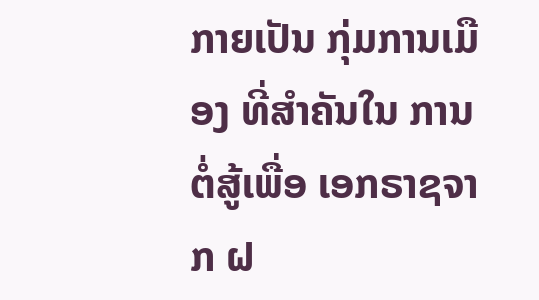ກາຍເປັນ ກຸ່ມການເມືອງ ທີ່ສຳຄັນໃນ ການຕໍ່ສູ້ເພື່ອ ເອກຣາຊຈາກ ຝ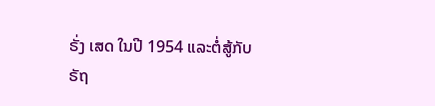ຣັ່ງ ເສດ ໃນປີ 1954 ແລະຕໍ່ສູ້ກັບ ຣັຖ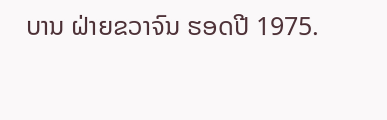ບານ ຝ່າຍຂວາຈົນ ຮອດປີ 1975.